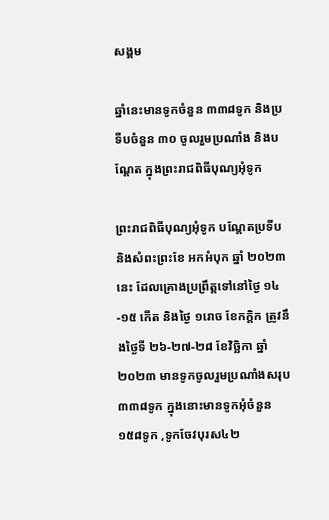សង្គម

ឆ្នាំនេះមានទូកចំនួន ៣៣៨ទូក និងប្រទីបចំនួន ៣០ ចូលរួមប្រណាំង និងបណ្តែត ក្នុងព្រះរាជពិធីបុណ្យអុំទូក

ព្រះរាជពិធីបុណ្យអុំទូក បណ្តែតប្រទីប និងសំពះព្រះខែ អកអំបុក ឆ្នាំ ២០២៣នេះ ដែលគ្រោងប្រព្រឹត្តទៅនៅថ្ងៃ ១៤-១៥ កើត និងថ្ងៃ ១រោច ខែកក្តិក ត្រូវនឹងថ្ងៃទី ២៦-២៧-២៨ ខែវិច្ឆិកា ឆ្នាំ ២០២៣ មានទូកចូលរួមប្រណាំងសរុប ៣៣៨ទូក ក្នុងនោះមានទូកអុំចំនួន ១៥៨ទូក ,ទូកចែវបុរស៤២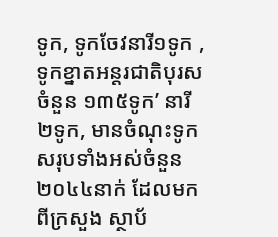ទូក, ទូកចែវនារី១ទូក ,ទូកខ្នាតអន្តរជាតិបុរសចំនួន ១៣៥ទូក’ នារី ២ទូក, មានចំណុះទូកសរុបទាំងអស់ចំនួន ២០៤៤នាក់ ដែលមកពីក្រសួង ស្ថាប័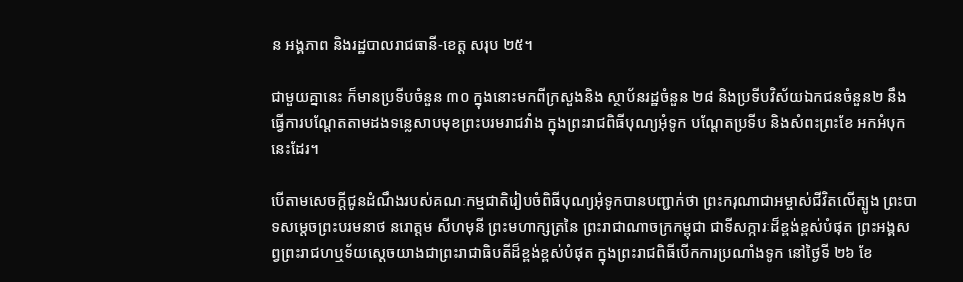ន អង្គភាព និងរដ្ឋបាលរាជធានី-ខេត្ត សរុប ២៥។

ជាមួយគ្នានេះ ក៏មានប្រទីបចំនួន ៣០ ក្នុងនោះមកពីក្រសួងនិង ស្ថាប័នរដ្ឋចំនួន ២៨ និងប្រទីបវិស័យឯកជនចំនួន២ នឹងធ្វើការបណ្តែតតាមដងទន្លេសាបមុខព្រះបរមរាជវាំង ក្នុងព្រះរាជពិធីបុណ្យអុំទូក បណ្តែតប្រទីប និងសំពះព្រះខែ អកអំបុកនេះដែរ។

បើតាមសេចក្តីជូនដំណឹងរបស់គណៈកម្មជាតិរៀបចំពិធីបុណ្យអុំទូកបានបញ្ជាក់ថា ព្រះករុណាជាអម្ចាស់ជីវិតលើត្បូង ព្រះបាទសម្តេចព្រះបរមនាថ នរោត្តម សីហមុនី ព្រះមហាក្សត្រនៃ ព្រះរាជាណាចក្រកម្ពុជា ជាទីសក្ការៈដ៏ខ្ពង់ខ្ពស់បំផុត ព្រះអង្គសព្វព្រះរាជហឬទ័យស្តេចយាងជាព្រះរាជាធិបតីដ៏ខ្ពង់ខ្ពស់បំផុត ក្នុងព្រះរាជពិធីបើកការប្រណាំងទូក នៅថ្ងៃទី ២៦ ខែ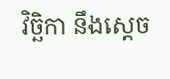វិច្ឆិកា នឹងស្តេច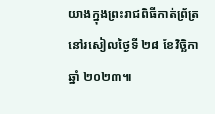យាងក្នុងព្រះរាជពិធីកាត់ព្រ័ត្រ នៅរសៀលថ្ងៃទី ២៨ ខែវិច្ឆិកា ឆ្នាំ ២០២៣៕